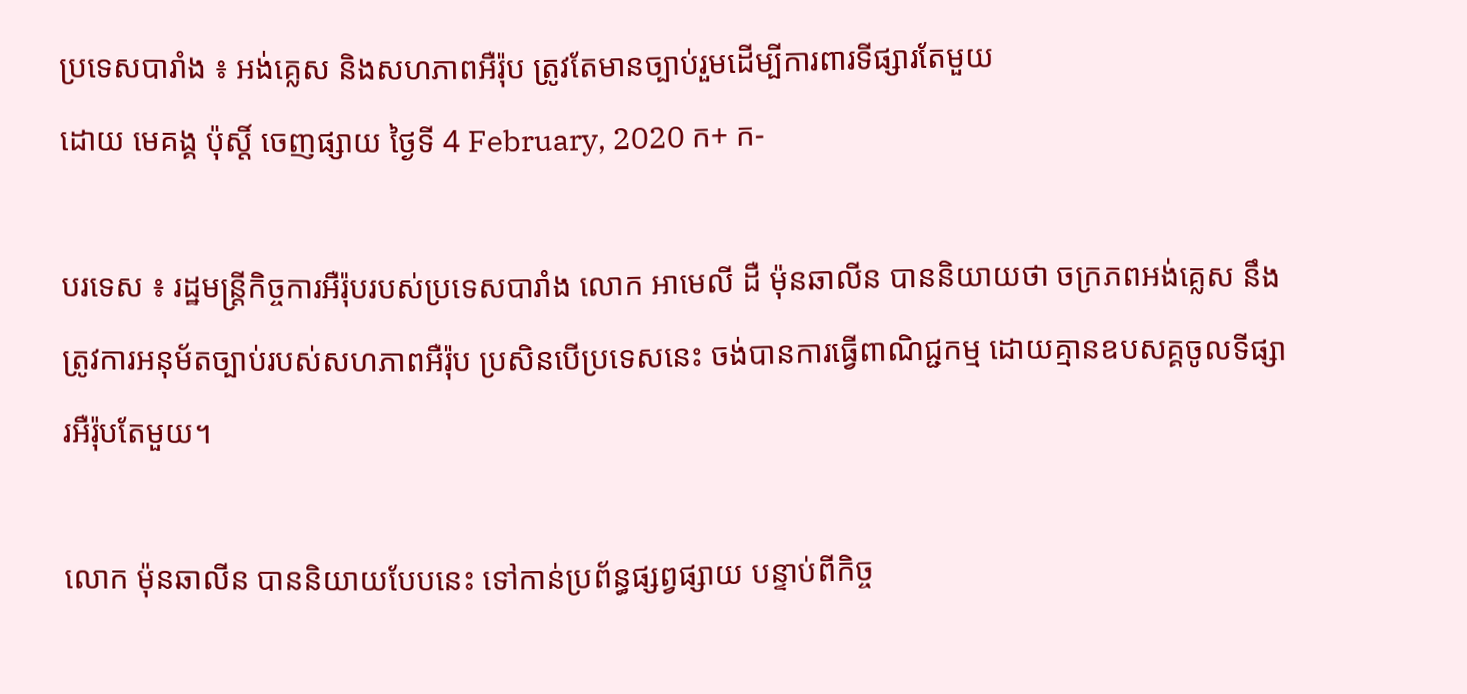ប្រទេសបារាំង ៖ អង់គ្លេស និងសហភាពអឺរ៉ុប ត្រូវតែមានច្បាប់រួមដើម្បីការពារទីផ្សារតែមួយ
ដោយ មេគង្គ ប៉ុស្តិ៍ ចេញផ្សាយ ថ្ងៃទី 4 February, 2020 ក+ ក-

បរទេស ៖ រដ្ឋមន្ត្រីកិច្ចការអឺរ៉ុបរបស់ប្រទេសបារាំង លោក អាមេលី ដឺ ម៉ុនឆាលីន បាននិយាយថា ចក្រភពអង់គ្លេស នឹងត្រូវការអនុម័តច្បាប់របស់សហភាពអឺរ៉ុប ប្រសិនបើប្រទេសនេះ ចង់បានការធ្វើពាណិជ្ជកម្ម ដោយគ្មានឧបសគ្គចូលទីផ្សារអឺរ៉ុបតែមួយ។

លោក ម៉ុនឆាលីន បាននិយាយបែបនេះ ទៅកាន់ប្រព័ន្ធផ្សព្វផ្សាយ បន្ទាប់ពីកិច្ច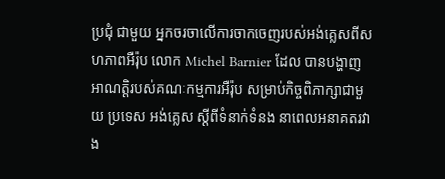ប្រជុំ ជាមួយ អ្នកចរចាលើការចាកចេញរបស់អង់គ្លេសពីសហភាពអឺរ៉ុប លោក Michel Barnier ដែល បានបង្ហាញអាណត្តិរបស់គណៈកម្មការអឺរ៉ុប សម្រាប់កិច្ចពិភាក្សាជាមួយ ប្រទេស អង់គ្លេស ស្តីពីទំនាក់ទំនង នាពេលអនាគតរវាង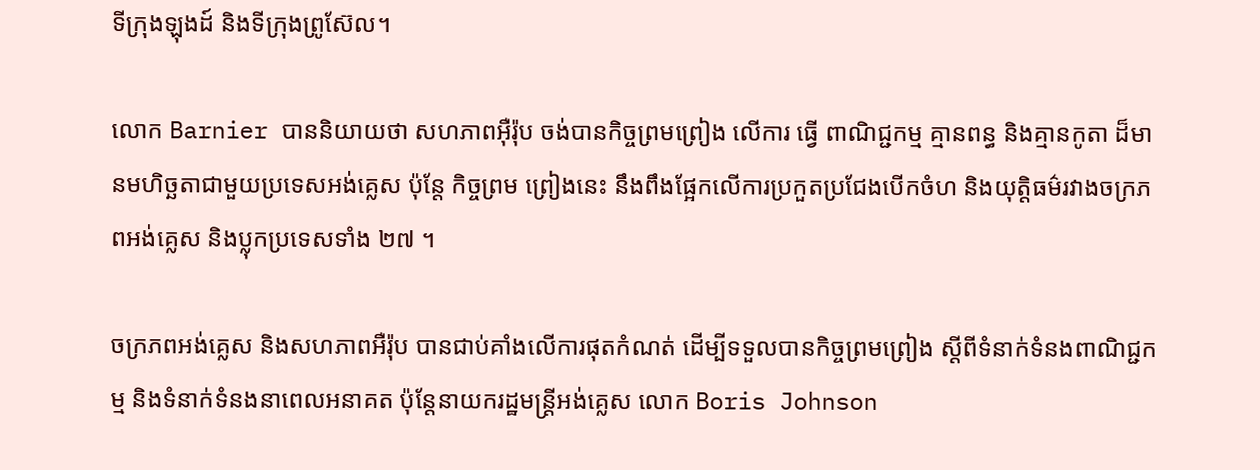ទីក្រុងឡុងដ៍ និងទីក្រុងព្រូស៊ែល។

លោក Barnier បាននិយាយថា សហភាពអ៊ឺរ៉ុប ចង់បានកិច្ចព្រមព្រៀង លើការ ធ្វើ ពាណិជ្ជកម្ម គ្មានពន្ធ និងគ្មានកូតា ដ៏មានមហិច្ឆតាជាមួយប្រទេសអង់គ្លេស ប៉ុន្តែ កិច្ចព្រម ព្រៀងនេះ នឹងពឹងផ្អែកលើការប្រកួតប្រជែងបើកចំហ និងយុត្តិធម៌រវាងចក្រភពអង់គ្លេស និងប្លុកប្រទេសទាំង ២៧ ។

ចក្រភពអង់គ្លេស និងសហភាពអឺរ៉ុប បានជាប់គាំងលើការផុតកំណត់ ដើម្បីទទួលបានកិច្ចព្រមព្រៀង ស្តីពីទំនាក់ទំនងពាណិជ្ជកម្ម និងទំនាក់ទំនងនាពេលអនាគត ប៉ុន្តែនាយករដ្ឋមន្ត្រីអង់គ្លេស លោក Boris Johnson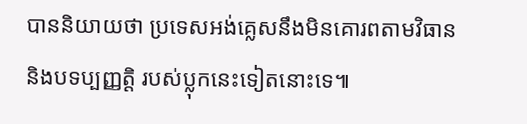បាននិយាយថា ប្រទេសអង់គ្លេសនឹងមិនគោរពតាមវិធាន និងបទប្បញ្ញត្តិ របស់ប្លុកនេះទៀតនោះទេ៕